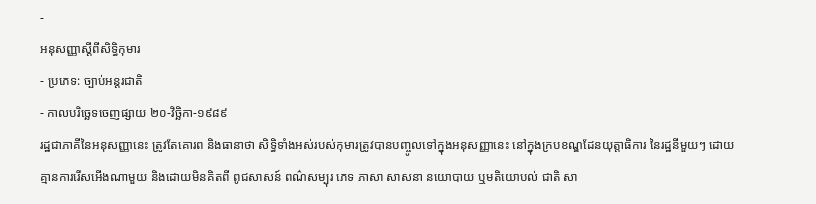-
អនុសញ្ញាស្តីពីសិទិ្ធកុមារ
- ប្រភេទ: ច្បាប់អន្តរជាតិ
- កាលបរិច្ឆេទចេញផ្សាយ ២០-វិច្ឆិកា-១៩៨៩
រដ្ឋជាភាគីនៃអនុសញ្ញានេះ ត្រូវតែគោរព និងធានាថា សិទិ្ធទាំងអស់របស់កុមារត្រូវបានបញ្ចូលទៅក្នុងអនុសញ្ញានេះ នៅក្នុងក្របខណ្ឌដែនយុត្តាធិការ នៃរដ្ឋនីមួយៗ ដោយគ្មានការរើសអើងណាមួយ និងដោយមិនគិតពី ពូជសាសន៍ ពណ៌សម្បុរ ភេទ ភាសា សាសនា នយោបាយ ឬមតិយោបល់ ជាតិ សា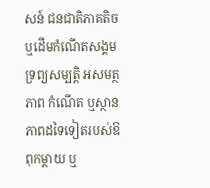សន៍ ជនជាតិភាគតិច ឬដើមកំណើតសង្គម ទ្រព្យសម្បត្តិ អសមត្ថភាព កំណើត ឬស្ថានភាពដទៃទៀតរបស់ឱពុកម្តាយ ឬ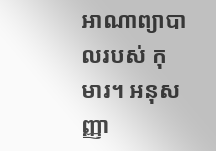អាណាព្យាបាលរបស់ កុមារ។ អនុសញ្ញា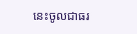នេះចូលជាធរ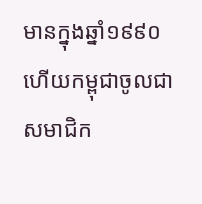មានក្នុងឆ្នាំ១៩៩០ ហើយកម្ពុជាចូលជាសមាជិក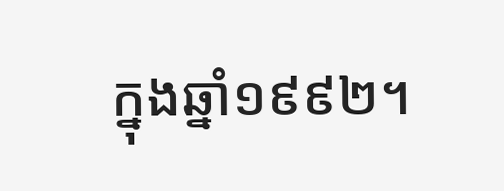ក្នុងឆ្នាំ១៩៩២។